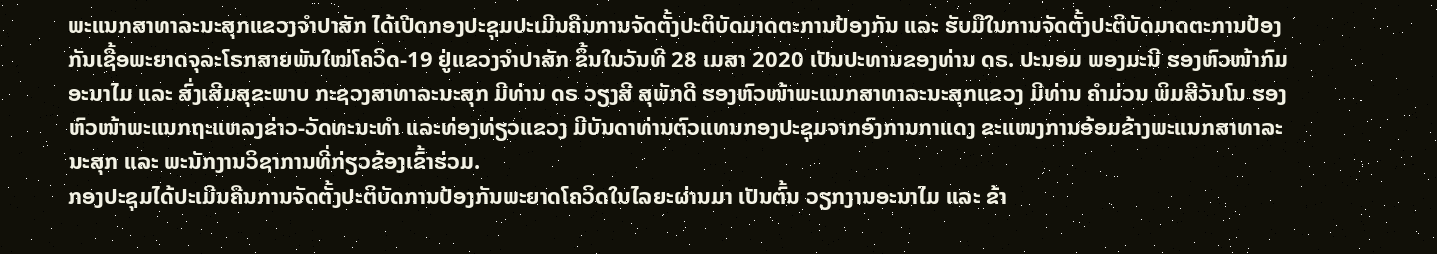ພະແນກສາທາລະນະສຸກແຂວງຈຳປາສັກ ໄດ້ເປີດກອງປະຊຸມປະເມີນຄືນການຈັດຕັ້ງປະຕິບັດມາດຕະການປ້ອງກັນ ແລະ ຮັບມືໃນການຈັດຕັ້ງປະຕິບັດມາດຕະການປ້ອງກັນເຊື້ອພະຍາດຈຸລະໂຣກສາຍພັນໃໝ່ໂຄວິດ-19 ຢູ່ແຂວງຈຳປາສັກ ຂຶ້ນໃນວັນທີ 28 ເມສາ 2020 ເປັນປະທານຂອງທ່ານ ດຣ. ປະນອມ ພອງມະນີ ຮອງຫົວໜ້າກົມອະນາໄມ ແລະ ສົ່ງເສີມສຸຂະພາບ ກະຊວງສາທາລະນະສຸກ ມີທ່ານ ດຣ ວຽງສີ ສຸພັກດີ ຮອງຫົວໜ້າພະແນກສາທາລະນະສຸກແຂວງ ມີທ່ານ ຄຳມ່ວນ ພິມສີວັນໂນ ຮອງຫົວໜ້າພະແນກຖະແຫລງຂ່າວ-ວັດທະນະທໍາ ແລະທ່ອງທ່ຽວແຂວງ ມີບັນດາທ່ານຕົວແທນກອງປະຊຸມຈາກອົງການກາແດງ ຂະແໜງການອ້ອມຂ້າງພະແນກສາທາລະນະສຸກ ແລະ ພະນັກງານວິຊາການທີ່ກ່ຽວຂ້ອງເຂົ້າຮ່ວມ.
ກອງປະຊຸມໄດ້ປະເມີນຄືນການຈັດຕັ້ງປະຕິບັດການປ້ອງກັນພະຍາດໂຄວິດໃນໄລຍະຜ່ານມາ ເປັນຕົ້ນ ວຽກງານອະນາໄມ ແລະ ຂ້າ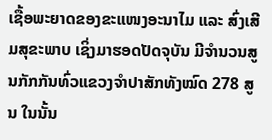ເຊື້ອພະຍາດຂອງຂະແໜງອະນາໄມ ແລະ ສົ່ງເສີມສຸຂະພາບ ເຊິ່ງມາຮອດປັດຈຸບັນ ມີຈຳນວນສູນກັກກັນທົ່ວແຂວງຈຳປາສັກທັງໝົດ 278 ສູນ ໃນນັ້ນ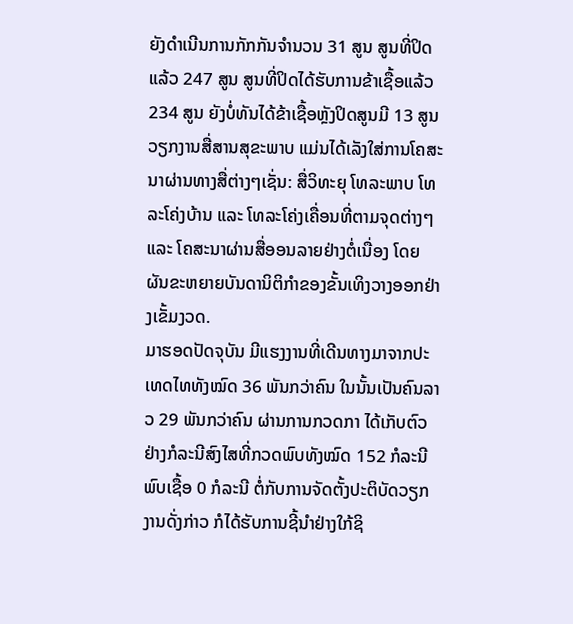ຍັງດຳເນີນການກັກກັນຈຳນວນ 31 ສູນ ສູນທີ່ປິດແລ້ວ 247 ສູນ ສູນທີ່ປິດໄດ້ຮັບການຂ້າເຊື້ອແລ້ວ 234 ສູນ ຍັງບໍ່ທັນໄດ້ຂ້າເຊື້ອຫຼັງປິດສູນມີ 13 ສູນ ວຽກງານສື່ສານສຸຂະພາບ ແມ່ນໄດ້ເລັງໃສ່ການໂຄສະນາຜ່ານທາງສື່ຕ່າງໆເຊັ່ນ: ສື່ວິທະຍຸ ໂທລະພາບ ໂທລະໂຄ່ງບ້ານ ແລະ ໂທລະໂຄ່ງເຄື່ອນທີ່ຕາມຈຸດຕ່າງໆ ແລະ ໂຄສະນາຜ່ານສື່ອອນລາຍຢ່າງຕໍ່ເນື່ອງ ໂດຍຜັນຂະຫຍາຍບັນດານິຕິກຳຂອງຂັ້ນເທິງວາງອອກຢ່າງເຂັ້ມງວດ.
ມາຮອດປັດຈຸບັນ ມີແຮງງານທີ່ເດີນທາງມາຈາກປະເທດໄທທັງໝົດ 36 ພັນກວ່າຄົນ ໃນນັ້ນເປັນຄົນລາວ 29 ພັນກວ່າຄົນ ຜ່ານການກວດກາ ໄດ້ເກັບຕົວຢ່າງກໍລະນີສົງໄສທີ່ກວດພົບທັງໝົດ 152 ກໍລະນີ ພົບເຊື້ອ 0 ກໍລະນີ ຕໍ່ກັບການຈັດຕັ້ງປະຕິບັດວຽກງານດັ່ງກ່າວ ກໍໄດ້ຮັບການຊີ້ນໍາຢ່າງໃກ້ຊິ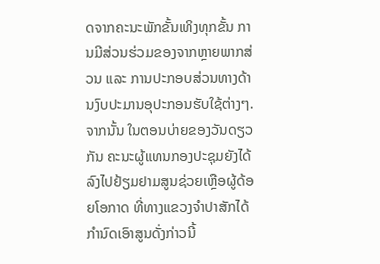ດຈາກຄະນະພັກຂັ້ນເທິງທຸກຂັ້ນ ການມີສ່ວນຮ່ວມຂອງຈາກຫຼາຍພາກສ່ວນ ແລະ ການປະກອບສ່ວນທາງດ້ານງົບປະມານອຸປະກອນຮັບໃຊ້ຕ່າງໆ.
ຈາກນັ້ນ ໃນຕອນບ່າຍຂອງວັນດຽວກັນ ຄະນະຜູ້ແທນກອງປະຊຸມຍັງໄດ້ລົງໄປຢ້ຽມຢາມສູນຊ່ວຍເຫຼືອຜູ້ດ້ອຍໂອກາດ ທີ່ທາງແຂວງຈຳປາສັກໄດ້ກຳນົດເອົາສູນດັ່ງກ່າວນີ້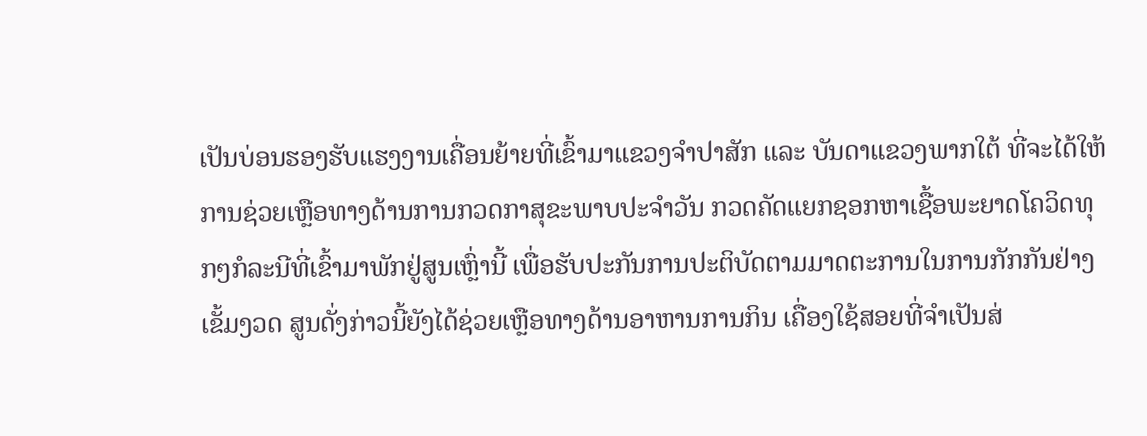ເປັນບ່ອນຮອງຮັບແຮງງານເຄື່ອນຍ້າຍທີ່ເຂົ້າມາແຂວງຈຳປາສັກ ແລະ ບັນດາແຂວງພາກໃຕ້ ທີ່ຈະໄດ້ໃຫ້ການຊ່ວຍເຫຼືອທາງດ້ານການກວດກາສຸຂະພາບປະຈຳວັນ ກວດຄັດແຍກຊອກຫາເຊື້ອພະຍາດໂຄວິດທຸກໆກໍລະນີທີ່ເຂົ້າມາພັກຢູ່ສູນເຫຼົ່ານີ້ ເພື່ອຮັບປະກັນການປະຕິບັດຕາມມາດຕະການໃນການກັກກັນຢ່າງເຂັ້ມງວດ ສູນດັ່ງກ່າວນີ້ຍັງໄດ້ຊ່ວຍເຫຼືອທາງດ້ານອາຫານການກິນ ເຄື່ອງໃຊ້ສອຍທີ່ຈຳເປັນສ່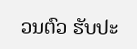ວນຕົວ ຮັບປະ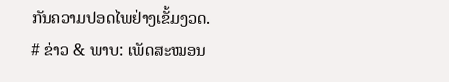ກັນຄວາມປອດໄພຢ່າງເຂັ້ມງວດ.
# ຂ່າວ & ພາບ: ເພັດສະໝອນ